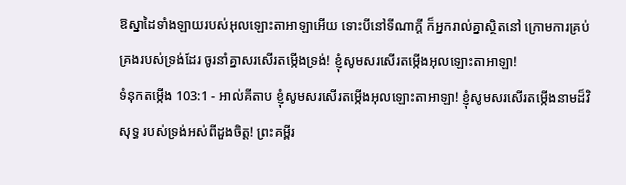ឱស្នាដៃទាំងឡាយរបស់អុលឡោះតាអាឡាអើយ ទោះបីនៅទីណាក្ដី ក៏អ្នករាល់គ្នាស្ថិតនៅ ក្រោមការគ្រប់គ្រងរបស់ទ្រង់ដែរ ចូរនាំគ្នាសរសើរតម្កើងទ្រង់! ខ្ញុំសូមសរសើរតម្កើងអុលឡោះតាអាឡា!
ទំនុកតម្កើង 103:1 - អាល់គីតាប ខ្ញុំសូមសរសើរតម្កើងអុលឡោះតាអាឡា! ខ្ញុំសូមសរសើរតម្កើងនាមដ៏វិសុទ្ធ របស់ទ្រង់អស់ពីដួងចិត្ត! ព្រះគម្ពីរ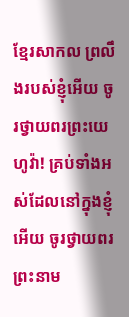ខ្មែរសាកល ព្រលឹងរបស់ខ្ញុំអើយ ចូរថ្វាយពរព្រះយេហូវ៉ា! គ្រប់ទាំងអស់ដែលនៅក្នុងខ្ញុំអើយ ចូរថ្វាយពរព្រះនាម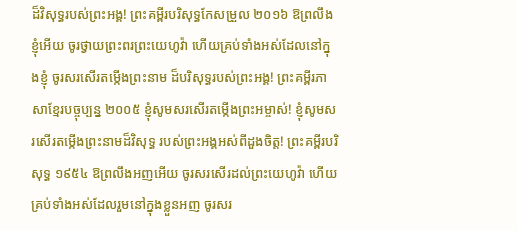ដ៏វិសុទ្ធរបស់ព្រះអង្គ! ព្រះគម្ពីរបរិសុទ្ធកែសម្រួល ២០១៦ ឱព្រលឹងខ្ញុំអើយ ចូរថ្វាយព្រះពរព្រះយេហូវ៉ា ហើយគ្រប់ទាំងអស់ដែលនៅក្នុងខ្ញុំ ចូរសរសើរតម្កើងព្រះនាម ដ៏បរិសុទ្ធរបស់ព្រះអង្គ! ព្រះគម្ពីរភាសាខ្មែរបច្ចុប្បន្ន ២០០៥ ខ្ញុំសូមសរសើរតម្កើងព្រះអម្ចាស់! ខ្ញុំសូមសរសើរតម្កើងព្រះនាមដ៏វិសុទ្ធ របស់ព្រះអង្គអស់ពីដួងចិត្ត! ព្រះគម្ពីរបរិសុទ្ធ ១៩៥៤ ឱព្រលឹងអញអើយ ចូរសរសើរដល់ព្រះយេហូវ៉ា ហើយគ្រប់ទាំងអស់ដែលរួមនៅក្នុងខ្លួនអញ ចូរសរ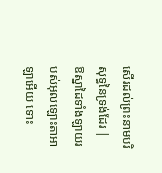សើរដល់ព្រះនាមបរិសុទ្ធនៃទ្រង់ដែរ |
ឱស្នាដៃទាំងឡាយរបស់អុលឡោះតាអាឡាអើយ ទោះ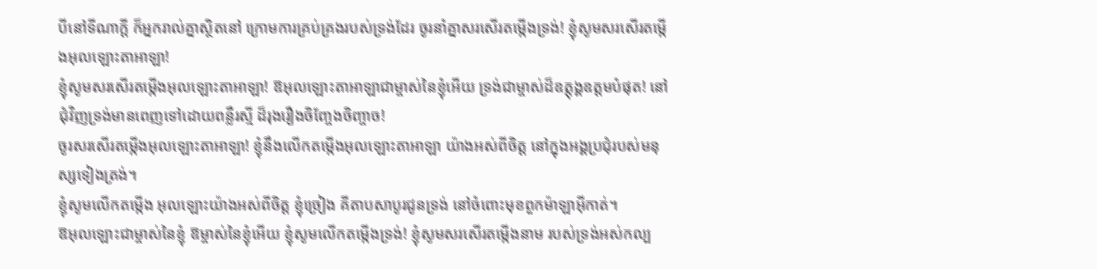បីនៅទីណាក្ដី ក៏អ្នករាល់គ្នាស្ថិតនៅ ក្រោមការគ្រប់គ្រងរបស់ទ្រង់ដែរ ចូរនាំគ្នាសរសើរតម្កើងទ្រង់! ខ្ញុំសូមសរសើរតម្កើងអុលឡោះតាអាឡា!
ខ្ញុំសូមសរសើរតម្កើងអុលឡោះតាអាឡា! ឱអុលឡោះតាអាឡាជាម្ចាស់នៃខ្ញុំអើយ ទ្រង់ជាម្ចាស់ដ៏ឧត្តុង្គឧត្ដមបំផុត! នៅជុំវិញទ្រង់មានពេញទៅដោយពន្លឺរស្មី ដ៏រុងរឿងចិញ្ចែងចិញ្ចាច!
ចូរសរសើរតម្កើងអុលឡោះតាអាឡា! ខ្ញុំនឹងលើកតម្កើងអុលឡោះតាអាឡា យ៉ាងអស់ពីចិត្ត នៅក្នុងអង្គប្រជុំរបស់មនុស្សទៀងត្រង់។
ខ្ញុំសូមលើកតម្កើង អុលឡោះយ៉ាងអស់ពីចិត្ត ខ្ញុំច្រៀង គីតាបសាបូរជូនទ្រង់ នៅចំពោះមុខពួកម៉ាឡាអ៊ីកាត់។
ឱអុលឡោះជាម្ចាស់នៃខ្ញុំ ឱម្ចាស់នៃខ្ញុំអើយ ខ្ញុំសូមលើកតម្កើងទ្រង់! ខ្ញុំសូមសរសើរតម្កើងនាម របស់ទ្រង់អស់កល្ប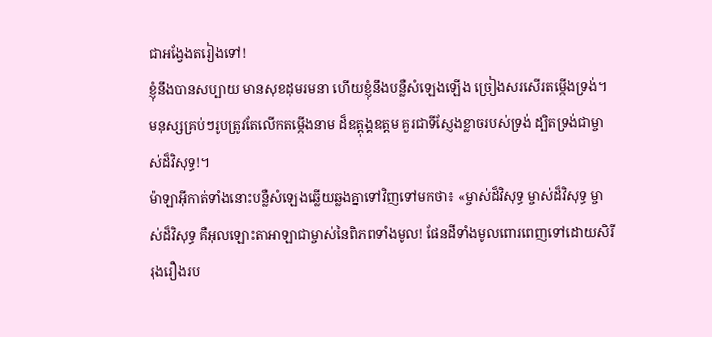ជាអង្វែងតរៀងទៅ!
ខ្ញុំនឹងបានសប្បាយ មានសុខដុមរមនា ហើយខ្ញុំនឹងបន្លឺសំឡេងឡើង ច្រៀងសរសើរតម្កើងទ្រង់។
មនុស្សគ្រប់ៗរូបត្រូវតែលើកតម្កើងនាម ដ៏ឧត្ដុង្គឧត្ដម គួរជាទីស្ញែងខ្លាចរបស់ទ្រង់ ដ្បិតទ្រង់ជាម្ចាស់ដ៏វិសុទ្ធ!។
ម៉ាឡាអ៊ីកាត់ទាំងនោះបន្លឺសំឡេងឆ្លើយឆ្លងគ្នាទៅវិញទៅមកថា៖ «ម្ចាស់ដ៏វិសុទ្ធ ម្ចាស់ដ៏វិសុទ្ធ ម្ចាស់ដ៏វិសុទ្ធ គឺអុលឡោះតាអាឡាជាម្ចាស់នៃពិភពទាំងមូល! ផែនដីទាំងមូលពោរពេញទៅដោយសិរីរុងរឿងរប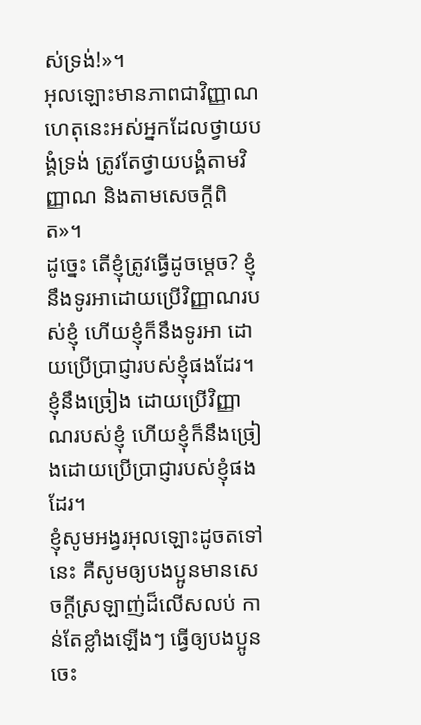ស់ទ្រង់!»។
អុលឡោះមានភាពជាវិញ្ញាណ ហេតុនេះអស់អ្នកដែលថ្វាយបង្គំទ្រង់ ត្រូវតែថ្វាយបង្គំតាមវិញ្ញាណ និងតាមសេចក្ដីពិត»។
ដូច្នេះ តើខ្ញុំត្រូវធ្វើដូចម្ដេច? ខ្ញុំនឹងទូរអាដោយប្រើវិញ្ញាណរបស់ខ្ញុំ ហើយខ្ញុំក៏នឹងទូរអា ដោយប្រើប្រាជ្ញារបស់ខ្ញុំផងដែរ។ ខ្ញុំនឹងច្រៀង ដោយប្រើវិញ្ញាណរបស់ខ្ញុំ ហើយខ្ញុំក៏នឹងច្រៀងដោយប្រើប្រាជ្ញារបស់ខ្ញុំផងដែរ។
ខ្ញុំសូមអង្វរអុលឡោះដូចតទៅនេះ គឺសូមឲ្យបងប្អូនមានសេចក្ដីស្រឡាញ់ដ៏លើសលប់ កាន់តែខ្លាំងឡើងៗ ធ្វើឲ្យបងប្អូនចេះ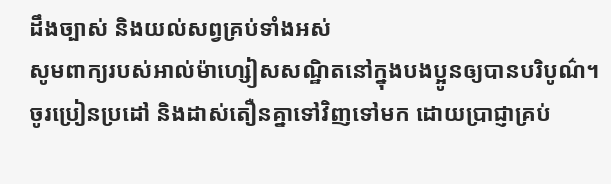ដឹងច្បាស់ និងយល់សព្វគ្រប់ទាំងអស់
សូមពាក្យរបស់អាល់ម៉ាហ្សៀសសណ្ឋិតនៅក្នុងបងប្អូនឲ្យបានបរិបូណ៌។ ចូរប្រៀនប្រដៅ និងដាស់តឿនគ្នាទៅវិញទៅមក ដោយប្រាជ្ញាគ្រប់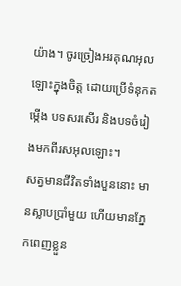យ៉ាង។ ចូរច្រៀងអរគុណអុលឡោះក្នុងចិត្ដ ដោយប្រើទំនុកតម្កើង បទសរសើរ និងបទចំរៀងមកពីរសអុលឡោះ។
សត្វមានជីវិតទាំងបួននោះ មានស្លាបប្រាំមួយ ហើយមានភ្នែកពេញខ្លួន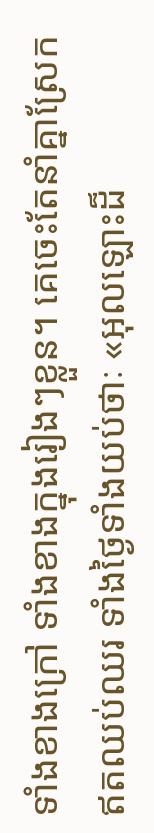ទាំងខាងក្រៅ ទាំងខាងក្នុងរៀងៗខ្លួន។ គេចេះតែនាំគ្នាស្រែកឥតឈប់ឈរ ទាំងថ្ងៃទាំងយប់ថាៈ «អុលឡោះដ៏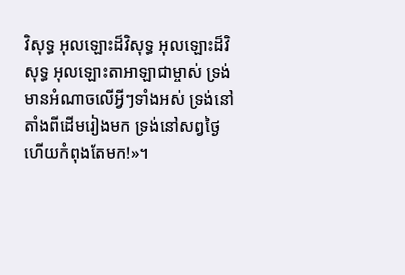វិសុទ្ធ អុលឡោះដ៏វិសុទ្ធ អុលឡោះដ៏វិសុទ្ធ អុលឡោះតាអាឡាជាម្ចាស់ ទ្រង់មានអំណាចលើអ្វីៗទាំងអស់ ទ្រង់នៅតាំងពីដើមរៀងមក ទ្រង់នៅសព្វថ្ងៃ ហើយកំពុងតែមក!»។